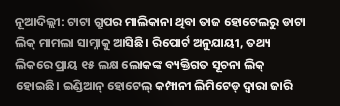ନୂଆଦିଲ୍ଲୀ: ଟାଟା ଗ୍ରୁପର ମାଲିକାନା ଥିବା ତାଜ ହୋଟେଲରୁ ଡାଟା ଲିକ୍ ମାମଲା ସାମ୍ନାକୁ ଆସିଛି। ରିପୋର୍ଟ ଅନୁଯାୟୀ, ତଥ୍ୟ ଲିକରେ ପ୍ରାୟ ୧୫ ଲକ୍ଷ ଲୋକଙ୍କ ବ୍ୟକ୍ତିଗତ ସୂଚନା ଲିକ୍ ହୋଇଛି। ଇଣ୍ଡିଆନ୍ ହୋଟେଲ୍ କମ୍ପାନୀ ଲିମିଟେଡ୍ ଦ୍ୱାରା ଜାରି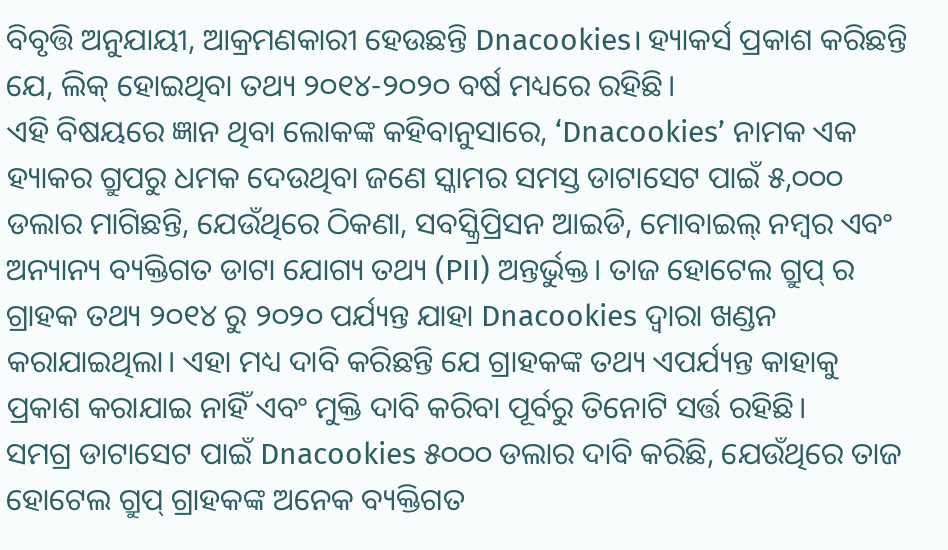ବିବୃତ୍ତି ଅନୁଯାୟୀ, ଆକ୍ରମଣକାରୀ ହେଉଛନ୍ତି Dnacookies। ହ୍ୟାକର୍ସ ପ୍ରକାଶ କରିଛନ୍ତି ଯେ, ଲିକ୍ ହୋଇଥିବା ତଥ୍ୟ ୨୦୧୪-୨୦୨୦ ବର୍ଷ ମଧ୍ୟରେ ରହିଛି।
ଏହି ବିଷୟରେ ଜ୍ଞାନ ଥିବା ଲୋକଙ୍କ କହିବାନୁସାରେ, ‘Dnacookies’ ନାମକ ଏକ ହ୍ୟାକର ଗ୍ରୁପରୁ ଧମକ ଦେଉଥିବା ଜଣେ ସ୍କାମର ସମସ୍ତ ଡାଟାସେଟ ପାଇଁ ୫,୦୦୦ ଡଲାର ମାଗିଛନ୍ତି, ଯେଉଁଥିରେ ଠିକଣା, ସବସ୍କ୍ରିପ୍ରିସନ ଆଇଡି, ମୋବାଇଲ୍ ନମ୍ବର ଏବଂ ଅନ୍ୟାନ୍ୟ ବ୍ୟକ୍ତିଗତ ଡାଟା ଯୋଗ୍ୟ ତଥ୍ୟ (PII) ଅନ୍ତର୍ଭୁକ୍ତ। ତାଜ ହୋଟେଲ ଗ୍ରୁପ୍ ର ଗ୍ରାହକ ତଥ୍ୟ ୨୦୧୪ ରୁ ୨୦୨୦ ପର୍ଯ୍ୟନ୍ତ ଯାହା Dnacookies ଦ୍ୱାରା ଖଣ୍ଡନ କରାଯାଇଥିଲା। ଏହା ମଧ୍ୟ ଦାବି କରିଛନ୍ତି ଯେ ଗ୍ରାହକଙ୍କ ତଥ୍ୟ ଏପର୍ଯ୍ୟନ୍ତ କାହାକୁ ପ୍ରକାଶ କରାଯାଇ ନାହିଁ ଏବଂ ମୁକ୍ତି ଦାବି କରିବା ପୂର୍ବରୁ ତିନୋଟି ସର୍ତ୍ତ ରହିଛି।
ସମଗ୍ର ଡାଟାସେଟ ପାଇଁ Dnacookies ୫୦୦୦ ଡଲାର ଦାବି କରିଛି, ଯେଉଁଥିରେ ତାଜ ହୋଟେଲ ଗ୍ରୁପ୍ ଗ୍ରାହକଙ୍କ ଅନେକ ବ୍ୟକ୍ତିଗତ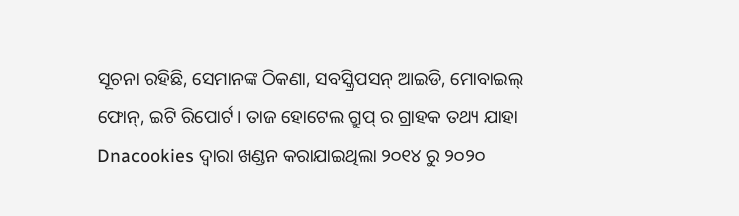ସୂଚନା ରହିଛି, ସେମାନଙ୍କ ଠିକଣା, ସବସ୍କ୍ରିପସନ୍ ଆଇଡି, ମୋବାଇଲ୍ ଫୋନ୍, ଇଟି ରିପୋର୍ଟ। ତାଜ ହୋଟେଲ ଗ୍ରୁପ୍ ର ଗ୍ରାହକ ତଥ୍ୟ ଯାହା Dnacookies ଦ୍ୱାରା ଖଣ୍ଡନ କରାଯାଇଥିଲା ୨୦୧୪ ରୁ ୨୦୨୦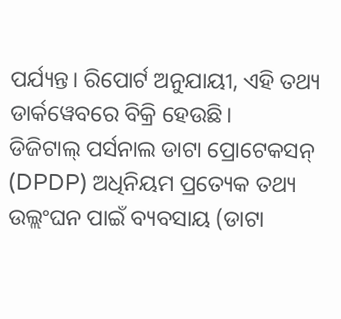ପର୍ଯ୍ୟନ୍ତ। ରିପୋର୍ଟ ଅନୁଯାୟୀ, ଏହି ତଥ୍ୟ ଡାର୍କୱେବରେ ବିକ୍ରି ହେଉଛି।
ଡିଜିଟାଲ୍ ପର୍ସନାଲ ଡାଟା ପ୍ରୋଟେକସନ୍ (DPDP) ଅଧିନିୟମ ପ୍ରତ୍ୟେକ ତଥ୍ୟ ଉଲ୍ଲଂଘନ ପାଇଁ ବ୍ୟବସାୟ (ଡାଟା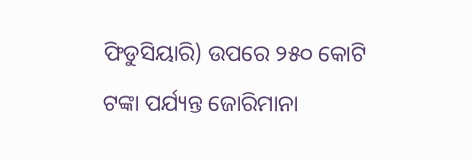ଫିଡୁସିୟାରି) ଉପରେ ୨୫୦ କୋଟି ଟଙ୍କା ପର୍ଯ୍ୟନ୍ତ ଜୋରିମାନା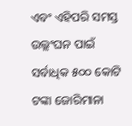ଏବଂ ଏହିପରି ସମସ୍ତ ଉଲ୍ଲଂଘନ ପାଇଁ ସର୍ବାଧିକ ୫୦୦ କୋଟି ଟଙ୍କା ଜୋରିମାନା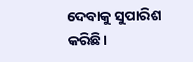ଦେବାକୁ ସୁପାରିଶ କରିଛି।